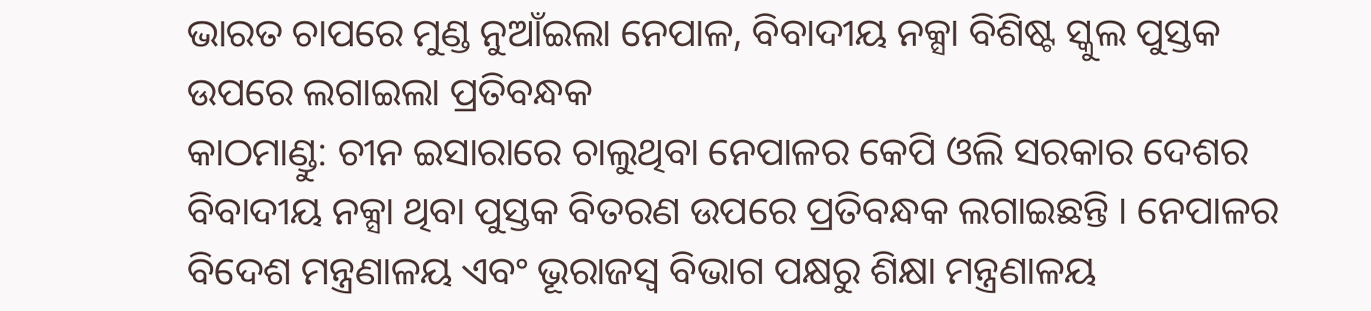ଭାରତ ଚାପରେ ମୁଣ୍ଡ ନୁଆଁଇଲା ନେପାଳ, ବିବାଦୀୟ ନକ୍ସା ବିଶିଷ୍ଟ ସ୍କୁଲ ପୁସ୍ତକ ଉପରେ ଲଗାଇଲା ପ୍ରତିବନ୍ଧକ
କାଠମାଣ୍ଡୁ: ଚୀନ ଇସାରାରେ ଚାଲୁଥିବା ନେପାଳର କେପି ଓଲି ସରକାର ଦେଶର ବିବାଦୀୟ ନକ୍ସା ଥିବା ପୁସ୍ତକ ବିତରଣ ଉପରେ ପ୍ରତିବନ୍ଧକ ଲଗାଇଛନ୍ତି । ନେପାଳର ବିଦେଶ ମନ୍ତ୍ରଣାଳୟ ଏବଂ ଭୂରାଜସ୍ୱ ବିଭାଗ ପକ୍ଷରୁ ଶିକ୍ଷା ମନ୍ତ୍ରଣାଳୟ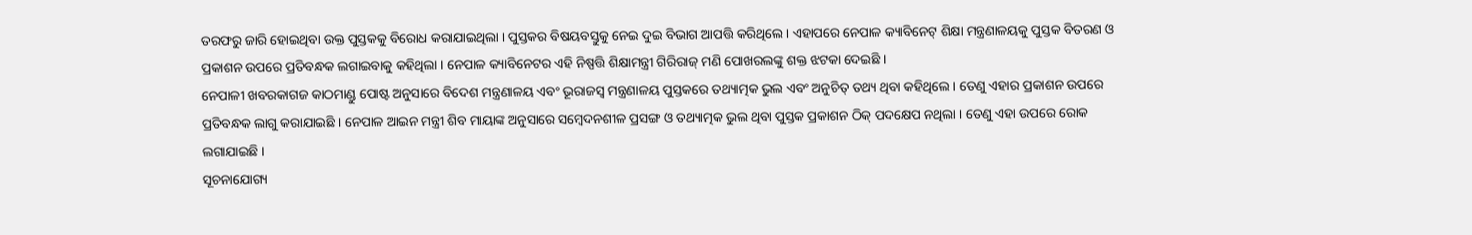ତରଫରୁ ଜାରି ହୋଇଥିବା ଉକ୍ତ ପୁସ୍ତକକୁ ବିରୋଧ କରାଯାଇଥିଲା । ପୁସ୍ତକର ବିଷୟବସ୍ତୁକୁ ନେଇ ଦୁଇ ବିଭାଗ ଆପତ୍ତି କରିଥିଲେ । ଏହାପରେ ନେପାଳ କ୍ୟାବିନେଟ୍ ଶିକ୍ଷା ମନ୍ତ୍ରଣାଳୟକୁ ପୁସ୍ତକ ବିତରଣ ଓ ପ୍ରକାଶନ ଉପରେ ପ୍ରତିବନ୍ଧକ ଲଗାଇବାକୁ କହିଥିଲା । ନେପାଳ କ୍ୟାବିନେଟର ଏହି ନିଷ୍ପତ୍ତି ଶିକ୍ଷାମନ୍ତ୍ରୀ ଗିରିରାଜ୍ ମଣି ପୋଖରଲଙ୍କୁ ଶକ୍ତ ଝଟକା ଦେଇଛି ।
ନେପାଳୀ ଖବରକାଗଜ କାଠମାଣ୍ଡୁ ପୋଷ୍ଟ ଅନୁସାରେ ବିଦେଶ ମନ୍ତ୍ରଣାଳୟ ଏବଂ ଭୂରାଜସ୍ୱ ମନ୍ତ୍ରଣାଳୟ ପୁସ୍ତକରେ ତଥ୍ୟାତ୍ମକ ଭୁଲ ଏବଂ ଅନୁଚିତ୍ ତଥ୍ୟ ଥିବା କହିଥିଲେ । ତେଣୁ ଏହାର ପ୍ରକାଶନ ଉପରେ ପ୍ରତିବନ୍ଧକ ଲାଗୁ କରାଯାଇଛି । ନେପାଳ ଆଇନ ମନ୍ତ୍ରୀ ଶିବ ମାୟାଙ୍କ ଅନୁସାରେ ସମ୍ବେଦନଶୀଳ ପ୍ରସଙ୍ଗ ଓ ତଥ୍ୟାତ୍ମକ ଭୁଲ ଥିବା ପୁସ୍ତକ ପ୍ରକାଶନ ଠିକ୍ ପଦକ୍ଷେପ ନଥିଲା । ତେଣୁ ଏହା ଉପରେ ରୋକ ଲଗାଯାଇଛି ।
ସୂଚନାଯୋଗ୍ୟ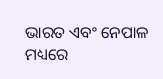ଭାରତ ଏବଂ ନେପାଳ ମଧ୍ୟରେ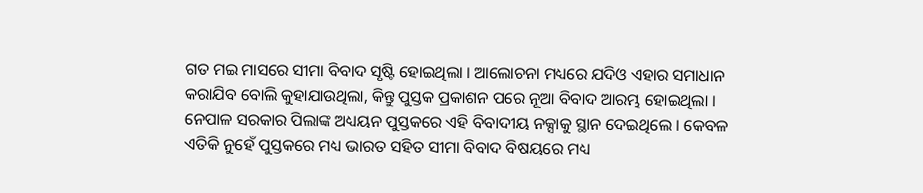ଗତ ମଇ ମାସରେ ସୀମା ବିବାଦ ସୃଷ୍ଟି ହୋଇଥିଲା । ଆଲୋଚନା ମଧ୍ୟରେ ଯଦିଓ ଏହାର ସମାଧାନ କରାଯିବ ବୋଲି କୁହାଯାଉଥିଲା, କିନ୍ତୁ ପୁସ୍ତକ ପ୍ରକାଶନ ପରେ ନୂଆ ବିବାଦ ଆରମ୍ଭ ହୋଇଥିଲା । ନେପାଳ ସରକାର ପିଲାଙ୍କ ଅଧ୍ୟୟନ ପୁସ୍ତକରେ ଏହି ବିବାଦୀୟ ନକ୍ସାକୁ ସ୍ଥାନ ଦେଇଥିଲେ । କେବଳ ଏତିକି ନୁହେଁ ପୁସ୍ତକରେ ମଧ୍ୟ ଭାରତ ସହିତ ସୀମା ବିବାଦ ବିଷୟରେ ମଧ୍ୟ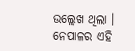ଉଲ୍ଲେଖ ଥିଲା । ନେପାଳର ଏହି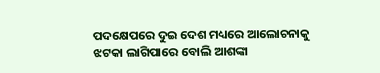ପଦକ୍ଷେପରେ ଦୁଇ ଦେଶ ମଧ୍ୟରେ ଆଲୋଚନାକୁ ଝଟକା ଲାଗିପାରେ ବୋଲି ଆଶଙ୍କା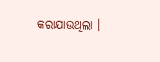କରାଯାଉଥିଲା ।